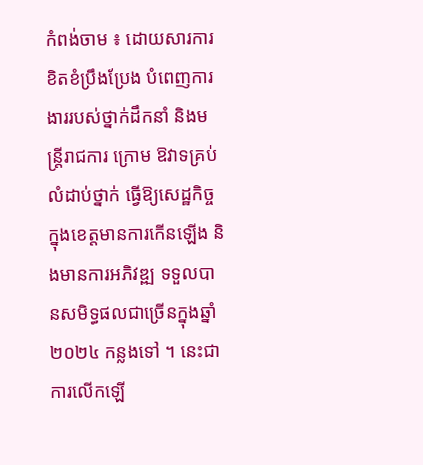កំពង់ចាម ៖ ដោយសារការខិតខំប្រឹងប្រែង បំពេញការងាររបស់ថ្នាក់ដឹកនាំ និងមន្ត្រីរាជការ ក្រោម ឱវាទគ្រប់លំដាប់ថ្នាក់ ធ្វើឱ្យសេដ្ឋកិច្ច ក្នុងខេត្តមានការកើនឡើង និងមានការអភិវឌ្ឍ ទទួលបានសមិទ្ធផលជាច្រើនក្នុងឆ្នាំ ២០២៤ កន្លងទៅ ។ នេះជាការលើកឡើ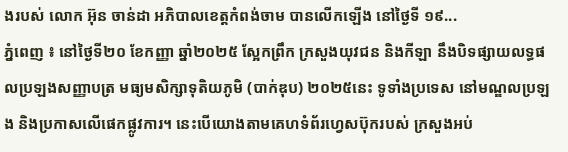ងរបស់ លោក អ៊ុន ចាន់ដា អភិបាលខេត្តកំពង់ចាម បានលើកឡើង នៅថ្ងៃទី ១៩...
ភ្នំពេញ ៖ នៅថ្ងៃទី២០ ខែកញ្ញា ឆ្នាំ២០២៥ ស្អែកព្រឹក ក្រសួងយុវជន និងកីឡា នឹងបិទផ្សាយលទ្ធផលប្រឡងសញ្ញាបត្រ មធ្យមសិក្សាទុតិយភូមិ (បាក់ឌុប) ២០២៥នេះ ទូទាំងប្រទេស នៅមណ្ឌលប្រឡង និងប្រកាសលើផេកផ្លូវការ។ នេះបើយោងតាមគេហទំព័រហ្វេសប៊ុករបស់ ក្រសួងអប់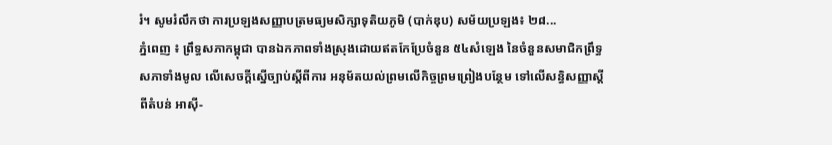រំ។ សូមរំលឹកថា ការប្រឡងសញ្ញាបត្រមធ្យមសិក្សាទុតិយភូមិ (បាក់ឌុប) សម័យប្រឡង៖ ២៨...
ភ្នំពេញ ៖ ព្រឹទ្ធសភាកម្ពុជា បានឯកភាពទាំងស្រុងដោយឥតកែប្រែចំនួន ៥៤សំឡេង នៃចំនួនសមាជិកព្រឹទ្ធសភាទាំងមូល លើសេចក្តីស្នើច្បាប់ស្តីពីការ អនុម័តយល់ព្រមលើកិច្ចព្រមព្រៀងបន្ថែម ទៅលើសន្ធិសញ្ញាស្តីពីតំបន់ អាស៊ី-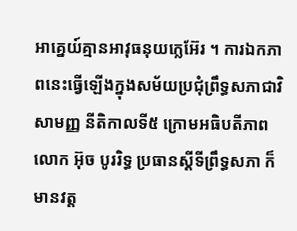អាគ្នេយ៍គ្មានអាវុធនុយក្លេអ៊ែរ ។ ការឯកភាពនេះធ្វើឡើងក្នុងសម័យប្រជុំព្រឹទ្ធសភាជាវិសាមញ្ញ នីតិកាលទី៥ ក្រោមអធិបតីភាពលោក អ៊ុច បូររិទ្ធ ប្រធានស្តីទីព្រឹទ្ធសភា ក៏មានវត្ត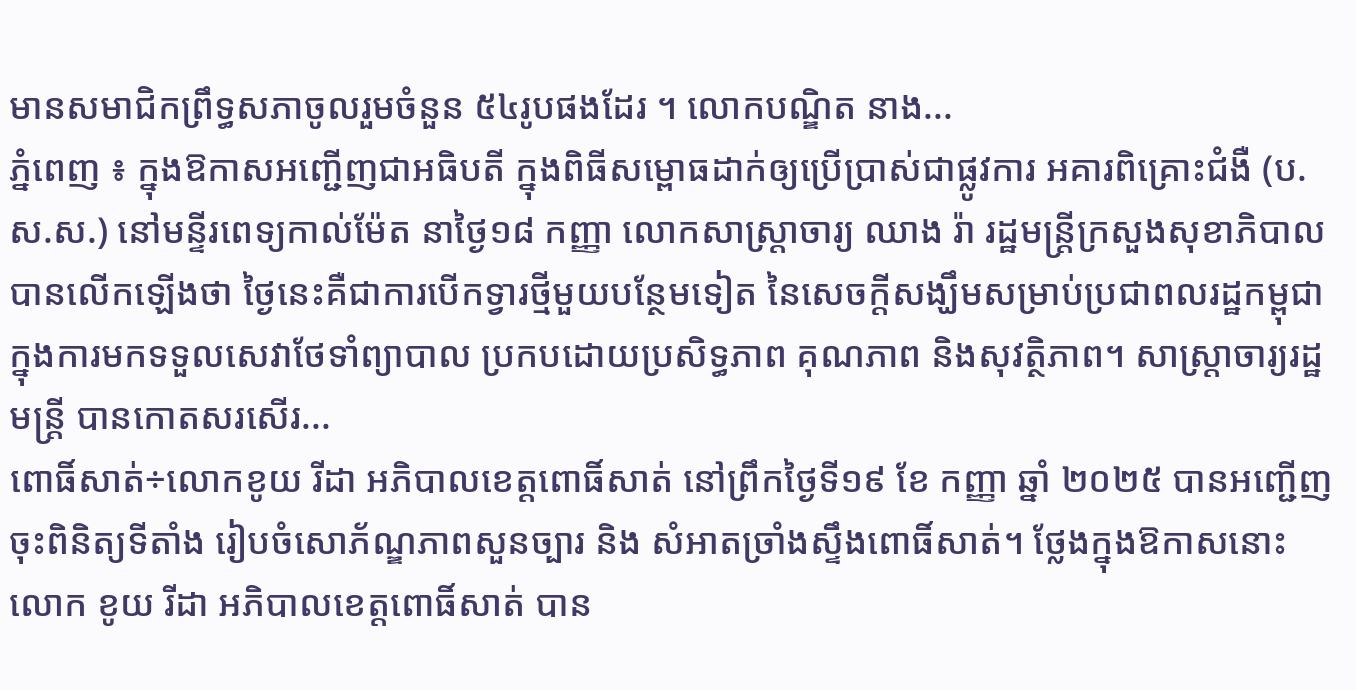មានសមាជិកព្រឹទ្ធសភាចូលរួមចំនួន ៥៤រូបផងដែរ ។ លោកបណ្ឌិត នាង...
ភ្នំពេញ ៖ ក្នុងឱកាសអញ្ជើញជាអធិបតី ក្នុងពិធីសម្ពោធដាក់ឲ្យប្រើប្រាស់ជាផ្លូវការ អគារពិគ្រោះជំងឺ (ប.ស.ស.) នៅមន្ទីរពេទ្យកាល់ម៉ែត នាថ្ងៃ១៨ កញ្ញា លោកសាស្ត្រាចារ្យ ឈាង រ៉ា រដ្ឋមន្ត្រីក្រសួងសុខាភិបាល បានលើកឡើងថា ថ្ងៃនេះគឺជាការបើកទ្វារថ្មីមួយបន្ថែមទៀត នៃសេចក្តីសង្ឃឹមសម្រាប់ប្រជាពលរដ្ឋកម្ពុជា ក្នុងការមកទទួលសេវាថែទាំព្យាបាល ប្រកបដោយប្រសិទ្ធភាព គុណភាព និងសុវត្ថិភាព។ សាស្រ្តាចារ្យរដ្ឋមន្រ្តី បានកោតសរសើរ...
ពោធិ៍សាត់÷លោកខូយ រីដា អភិបាលខេត្តពោធិ៍សាត់ នៅព្រឹកថ្ងៃទី១៩ ខែ កញ្ញា ឆ្នាំ ២០២៥ បានអញ្ជើញចុះពិនិត្យទីតាំង រៀបចំសោភ័ណ្ឌភាពសួនច្បារ និង សំអាតច្រាំងស្ទឹងពោធិ៍សាត់។ ថ្លែងក្នុងឱកាសនោះ លោក ខូយ រីដា អភិបាលខេត្តពោធិ៍សាត់ បាន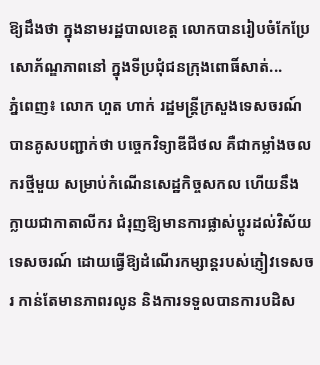ឱ្យដឹងថា ក្នុងនាមរដ្ឋបាលខេត្ត លោកបានរៀបចំកែប្រែ សោភ័ណ្ឌភាពនៅ ក្នុងទីប្រជុំជនក្រុងពោធិ៍សាត់...
ភ្នំពេញ៖ លោក ហួត ហាក់ រដ្ឋមន្ត្រីក្រសួងទេសចរណ៍ បានគូសបញ្ជាក់ថា បច្ចេកវិទ្យាឌីជីថល គឺជាកម្លាំងចលករថ្មីមួយ សម្រាប់កំណើនសេដ្ឋកិច្ចសកល ហើយនឹងក្លាយជាកាតាលីករ ជំរុញឱ្យមានការផ្លាស់ប្ដូរដល់វិស័យទេសចរណ៍ ដោយធ្វើឱ្យដំណើរកម្សាន្តរបស់ភ្ញៀវទេសចរ កាន់តែមានភាពរលូន និងការទទួលបានការបដិស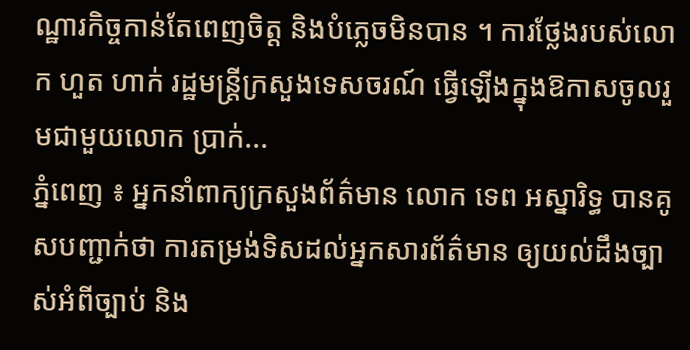ណ្ឋារកិច្ចកាន់តែពេញចិត្ត និងបំភ្លេចមិនបាន ។ ការថ្លែងរបស់លោក ហួត ហាក់ រដ្ឋមន្ត្រីក្រសួងទេសចរណ៍ ធ្វើឡើងក្នុងឱកាសចូលរួមជាមួយលោក ប្រាក់...
ភ្នំពេញ ៖ អ្នកនាំពាក្យក្រសួងព័ត៌មាន លោក ទេព អស្នារិទ្ធ បានគូសបញ្ជាក់ថា ការតម្រង់ទិសដល់អ្នកសារព័ត៌មាន ឲ្យយល់ដឹងច្បាស់អំពីច្បាប់ និង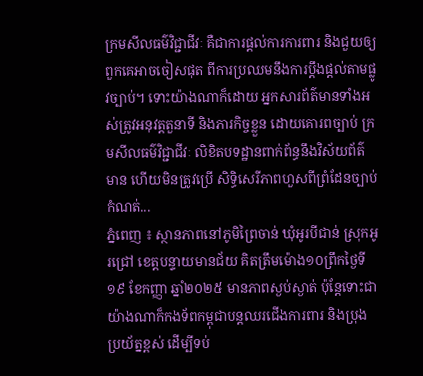ក្រមសីលធម៌វិជ្ជាជីវៈ គឺជាការផ្តល់ការការពារ និងជួយឲ្យពួកគេអាចចៀសផុត ពីការប្រឈមនឹងការប្តឹងផ្តល់តាមផ្លូវច្បាប់។ ទោះយ៉ាងណាក៏ដោយ អ្នកសារព័ត៌មានទាំងអស់ត្រូវអនុវត្តតួនាទី និងភារកិច្ចខ្លួន ដោយគោរពច្បាប់ ក្រមសីលធម៌វិជ្ជាជីវៈ លិខិតបទដ្ឋានពាក់ព័ន្ធនឹងវិស័យព័ត៌មាន ហើយមិនត្រូវប្រើ សិទ្ធិសេរីភាពហួសពីព្រំដែនច្បាប់កំណត់...
ភ្នំពេញ ៖ ស្ថានភាពនៅភូមិព្រៃចាន់ ឃុំអូរបីជាន់ ស្រុកអូរជ្រៅ ខេត្តបន្ទាយមានជ័យ គិតត្រឹមម៉ោង១០ព្រឹកថ្ងៃទី១៩ ខែកញ្ញា ឆ្នាំ២០២៥ មានភាពស្ងប់ស្ងាត់ ប៉ុន្តែទោះជាយ៉ាងណាក៏កងទ័ពកម្ពុជាបន្តឈរជើងការពារ និងប្រុងប្រយ័ត្នខ្ពស់ ដើម្បីទប់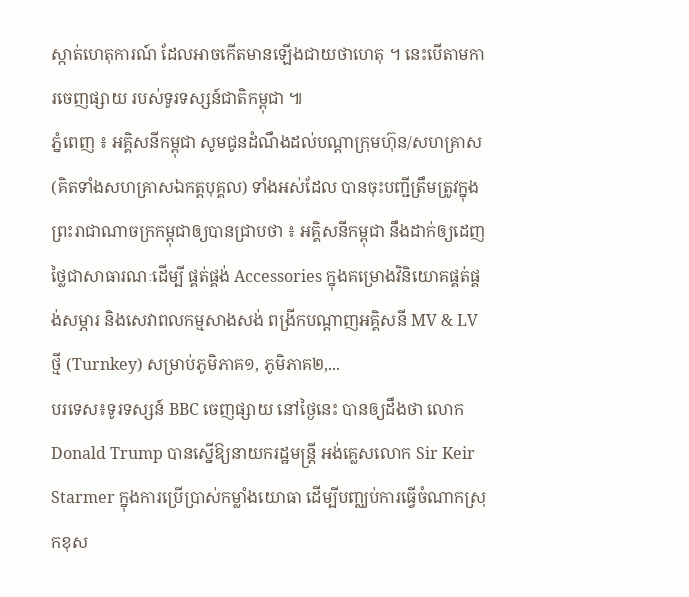ស្កាត់ហេតុការណ៍ ដែលអាចកើតមានឡើងជាយថាហេតុ ។ នេះបើតាមការចេញផ្សាយ របស់ទូរទស្សន៍ជាតិកម្ពុជា ៕
ភ្នំពេញ ៖ អគ្គិសនីកម្ពុជា សូមជូនដំណឹងដល់បណ្តាក្រុមហ៊ុន/សហគ្រាស (គិតទាំងសហគ្រាសឯកត្តបុគ្គល) ទាំងអស់ដែល បានចុះបញ្ជីត្រឹមត្រូវក្នុងព្រះរាជាណាចក្រកម្ពុជាឲ្យបានជ្រាបថា ៖ អគ្គិសនីកម្ពុជា នឹងដាក់ឲ្យដេញថ្លៃជាសាធារណៈដើម្បី ផ្គត់ផ្គង់ Accessories ក្នុងគម្រោងវិនិយោគផ្គត់ផ្គង់សម្ភារ និងសេវាពលកម្មសាងសង់ ពង្រីកបណ្តាញអគ្គិសនី MV & LV ថ្មី (Turnkey) សម្រាប់ភូមិភាគ១, ភូមិភាគ២,...
បរទេស៖ទូរទស្សន៍ BBC ចេញផ្សាយ នៅថ្ងៃនេះ បានឲ្យដឹងថា លោក Donald Trump បានស្នើឱ្យនាយករដ្ឋមន្ត្រី អង់គ្លេសលោក Sir Keir Starmer ក្នុងការប្រើប្រាស់កម្លាំងយោធា ដើម្បីបញ្ឈប់ការធ្វើចំណាកស្រុកខុស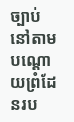ច្បាប់ នៅតាមបណ្តោយព្រំដែនរប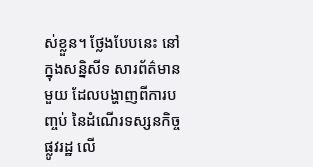ស់ខ្លួន។ ថ្លែងបែបនេះ នៅក្នុងសន្និសីទ សារព័ត៌មានមួយ ដែលបង្ហាញពីការបញ្ចប់ នៃដំណើរទស្សនកិច្ចផ្លូវរដ្ឋ លើ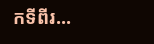កទីពីរ...